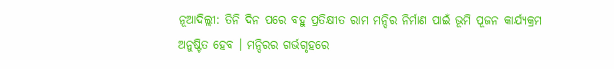ନୂଆଦିଲ୍ଲୀ: ତିନି ଦିନ ପରେ ବହୁ ପ୍ରତିକ୍ଷୀତ ରାମ ମନ୍ଦିର ନିର୍ମାଣ ପାଇଁ ଭୂମି ପୂଜନ କାର୍ଯ୍ୟକ୍ରମ ଅନୁଷ୍ଟିତ ହେବ । ମନ୍ଦିରର ଗର୍ଭଗୃହରେ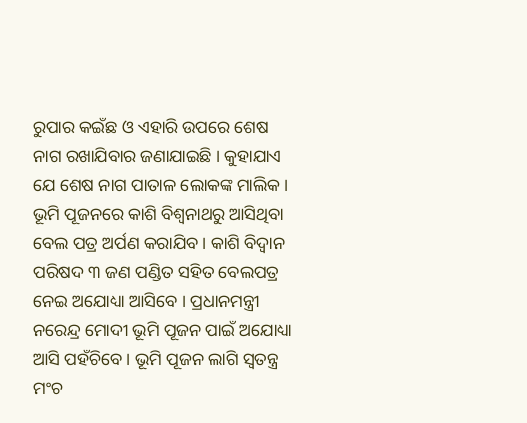ରୁପାର କଇଁଛ ଓ ଏହାରି ଉପରେ ଶେଷ ନାଗ ରଖାଯିବାର ଜଣାଯାଇଛି । କୁହାଯାଏ ଯେ ଶେଷ ନାଗ ପାତାଳ ଲୋକଙ୍କ ମାଲିକ । ଭୂମି ପୂଜନରେ କାଶି ବିଶ୍ୱନାଥରୁ ଆସିଥିବା ବେଲ ପତ୍ର ଅର୍ପଣ କରାଯିବ । କାଶି ବିଦ୍ୱାନ ପରିଷଦ ୩ ଜଣ ପଣ୍ଡିତ ସହିତ ବେଲପତ୍ର ନେଇ ଅଯୋଧ୍ୟା ଆସିବେ । ପ୍ରଧାନମନ୍ତ୍ରୀ ନରେନ୍ଦ୍ର ମୋଦୀ ଭୂମି ପୂଜନ ପାଇଁ ଅଯୋଧ୍ୟା ଆସି ପହଁଚିବେ । ଭୂମି ପୂଜନ ଲାଗି ସ୍ୱତନ୍ତ୍ର ମଂଚ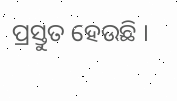ପ୍ରସ୍ତୁତ ହେଉଛି ।